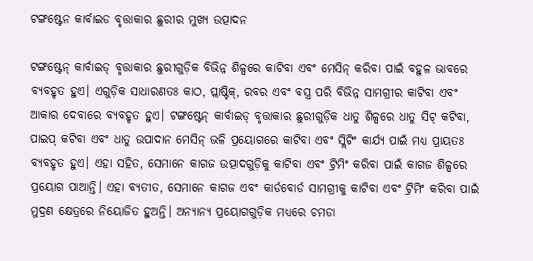ଟଙ୍ଗଷ୍ଟେନ କାର୍ବାଇଡ ବୃତ୍ତାକାର ଛୁରୀର ମୁଖ୍ୟ ଉତ୍ପାଦନ

ଟଙ୍ଗଷ୍ଟେନ୍ କାର୍ବାଇଡ୍ ବୃତ୍ତାକାର ଛୁରୀଗୁଡ଼ିକ ବିଭିନ୍ନ ଶିଳ୍ପରେ କାଟିବା ଏବଂ ମେସିନ୍ କରିବା ପାଇଁ ବହୁଳ ଭାବରେ ବ୍ୟବହୃତ ହୁଏ। ଏଗୁଡ଼ିକ ସାଧାରଣତଃ କାଠ, ପ୍ଲାଷ୍ଟିକ୍, ରବର ଏବଂ ବସ୍ତ୍ର ପରି ବିଭିନ୍ନ ସାମଗ୍ରୀର କାଟିବା ଏବଂ ଆକାର ଦେବାରେ ବ୍ୟବହୃତ ହୁଏ। ଟଙ୍ଗଷ୍ଟେନ୍ କାର୍ବାଇଡ୍ ବୃତ୍ତାକାର ଛୁରୀଗୁଡ଼ିକ ଧାତୁ ଶିଳ୍ପରେ ଧାତୁ ସିଟ୍ କଟିବା, ପାଇପ୍ କଟିବା ଏବଂ ଧାତୁ ଉପାଦାନ ମେସିନ୍ ଭଳି ପ୍ରୟୋଗରେ କାଟିବା ଏବଂ ସ୍ଲିଟିଂ କାର୍ଯ୍ୟ ପାଇଁ ମଧ୍ୟ ପ୍ରାୟତଃ ବ୍ୟବହୃତ ହୁଏ। ଏହା ସହିତ, ସେମାନେ କାଗଜ ଉତ୍ପାଦଗୁଡ଼ିକୁ କାଟିବା ଏବଂ ଟ୍ରିମିଂ କରିବା ପାଇଁ କାଗଜ ଶିଳ୍ପରେ ପ୍ରୟୋଗ ପାଆନ୍ତି। ଏହା ବ୍ୟତୀତ, ସେମାନେ କାଗଜ ଏବଂ କାର୍ଡବୋର୍ଡ ସାମଗ୍ରୀକୁ କାଟିବା ଏବଂ ଟ୍ରିମିଂ କରିବା ପାଇଁ ମୁଦ୍ରଣ କ୍ଷେତ୍ରରେ ନିୟୋଜିତ ହୁଅନ୍ତି। ଅନ୍ୟାନ୍ୟ ପ୍ରୟୋଗଗୁଡ଼ିକ ମଧ୍ୟରେ ଚମଡା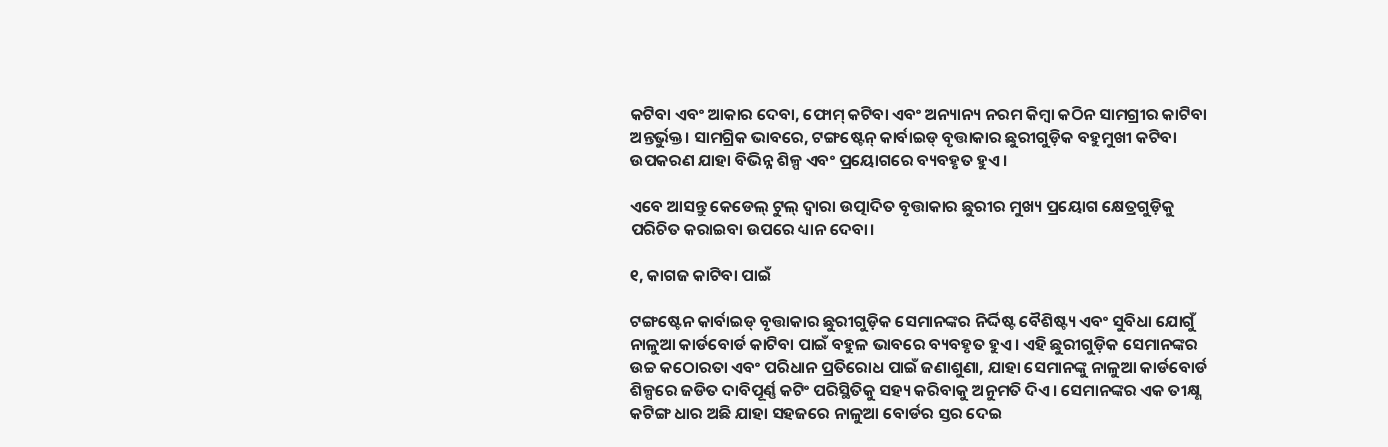କଟିବା ଏବଂ ଆକାର ଦେବା, ଫୋମ୍ କଟିବା ଏବଂ ଅନ୍ୟାନ୍ୟ ନରମ କିମ୍ବା କଠିନ ସାମଗ୍ରୀର କାଟିବା ଅନ୍ତର୍ଭୁକ୍ତ। ସାମଗ୍ରିକ ଭାବରେ, ଟଙ୍ଗଷ୍ଟେନ୍ କାର୍ବାଇଡ୍ ବୃତ୍ତାକାର ଛୁରୀଗୁଡ଼ିକ ବହୁମୁଖୀ କଟିବା ଉପକରଣ ଯାହା ବିଭିନ୍ନ ଶିଳ୍ପ ଏବଂ ପ୍ରୟୋଗରେ ବ୍ୟବହୃତ ହୁଏ।

ଏବେ ଆସନ୍ତୁ କେଡେଲ୍ ଟୁଲ୍ ଦ୍ୱାରା ଉତ୍ପାଦିତ ବୃତ୍ତାକାର ଛୁରୀର ମୁଖ୍ୟ ପ୍ରୟୋଗ କ୍ଷେତ୍ରଗୁଡ଼ିକୁ ପରିଚିତ କରାଇବା ଉପରେ ଧ୍ୟାନ ଦେବା।

୧, କାଗଜ କାଟିବା ପାଇଁ

ଟଙ୍ଗଷ୍ଟେନ କାର୍ବାଇଡ୍ ବୃତ୍ତାକାର ଛୁରୀଗୁଡ଼ିକ ସେମାନଙ୍କର ନିର୍ଦ୍ଦିଷ୍ଟ ବୈଶିଷ୍ଟ୍ୟ ଏବଂ ସୁବିଧା ଯୋଗୁଁ ନାଳୁଆ କାର୍ଡବୋର୍ଡ କାଟିବା ପାଇଁ ବହୁଳ ଭାବରେ ବ୍ୟବହୃତ ହୁଏ। ଏହି ଛୁରୀଗୁଡ଼ିକ ସେମାନଙ୍କର ଉଚ୍ଚ କଠୋରତା ଏବଂ ପରିଧାନ ପ୍ରତିରୋଧ ପାଇଁ ଜଣାଶୁଣା, ଯାହା ସେମାନଙ୍କୁ ନାଳୁଆ କାର୍ଡବୋର୍ଡ ଶିଳ୍ପରେ ଜଡିତ ଦାବିପୂର୍ଣ୍ଣ କଟିଂ ପରିସ୍ଥିତିକୁ ସହ୍ୟ କରିବାକୁ ଅନୁମତି ଦିଏ। ସେମାନଙ୍କର ଏକ ତୀକ୍ଷ୍ଣ କଟିଙ୍ଗ ଧାର ଅଛି ଯାହା ସହଜରେ ନାଳୁଆ ବୋର୍ଡର ସ୍ତର ଦେଇ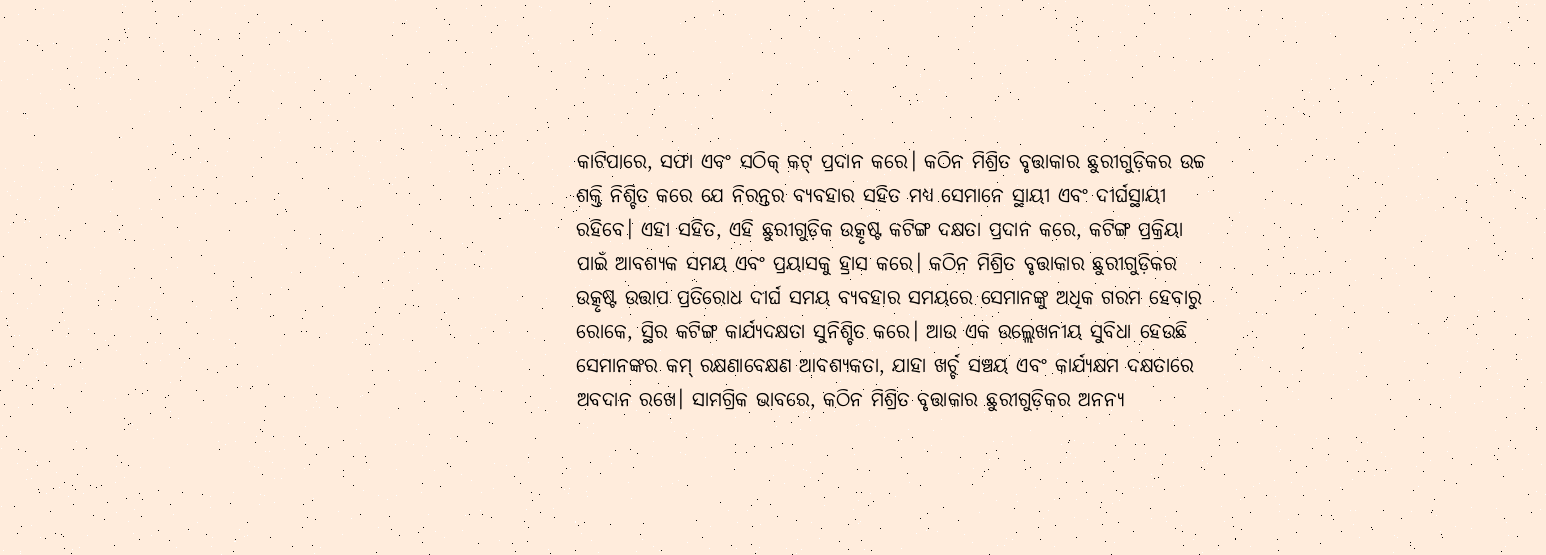କାଟିପାରେ, ସଫା ଏବଂ ସଠିକ୍ କଟ୍ ପ୍ରଦାନ କରେ। କଠିନ ମିଶ୍ରିତ ବୃତ୍ତାକାର ଛୁରୀଗୁଡ଼ିକର ଉଚ୍ଚ ଶକ୍ତି ନିଶ୍ଚିତ କରେ ଯେ ନିରନ୍ତର ବ୍ୟବହାର ସହିତ ମଧ୍ୟ ସେମାନେ ସ୍ଥାୟୀ ଏବଂ ଦୀର୍ଘସ୍ଥାୟୀ ରହିବେ। ଏହା ସହିତ, ଏହି ଛୁରୀଗୁଡ଼ିକ ଉତ୍କୃଷ୍ଟ କଟିଙ୍ଗ ଦକ୍ଷତା ପ୍ରଦାନ କରେ, କଟିଙ୍ଗ ପ୍ରକ୍ରିୟା ପାଇଁ ଆବଶ୍ୟକ ସମୟ ଏବଂ ପ୍ରୟାସକୁ ହ୍ରାସ କରେ। କଠିନ ମିଶ୍ରିତ ବୃତ୍ତାକାର ଛୁରୀଗୁଡ଼ିକର ଉତ୍କୃଷ୍ଟ ଉତ୍ତାପ ପ୍ରତିରୋଧ ଦୀର୍ଘ ସମୟ ବ୍ୟବହାର ସମୟରେ ସେମାନଙ୍କୁ ଅଧିକ ଗରମ ହେବାରୁ ରୋକେ, ସ୍ଥିର କଟିଙ୍ଗ କାର୍ଯ୍ୟଦକ୍ଷତା ସୁନିଶ୍ଚିତ କରେ। ଆଉ ଏକ ଉଲ୍ଲେଖନୀୟ ସୁବିଧା ହେଉଛି ସେମାନଙ୍କର କମ୍ ରକ୍ଷଣାବେକ୍ଷଣ ଆବଶ୍ୟକତା, ଯାହା ଖର୍ଚ୍ଚ ସଞ୍ଚୟ ଏବଂ କାର୍ଯ୍ୟକ୍ଷମ ଦକ୍ଷତାରେ ଅବଦାନ ରଖେ। ସାମଗ୍ରିକ ଭାବରେ, କଠିନ ମିଶ୍ରିତ ବୃତ୍ତାକାର ଛୁରୀଗୁଡ଼ିକର ଅନନ୍ୟ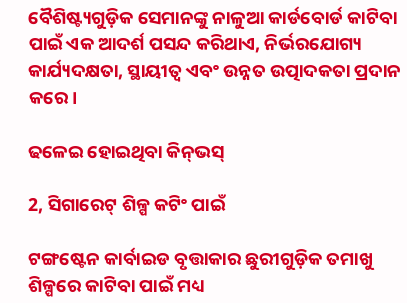ବୈଶିଷ୍ଟ୍ୟଗୁଡ଼ିକ ସେମାନଙ୍କୁ ନାଳୁଆ କାର୍ଡବୋର୍ଡ କାଟିବା ପାଇଁ ଏକ ଆଦର୍ଶ ପସନ୍ଦ କରିଥାଏ, ନିର୍ଭରଯୋଗ୍ୟ କାର୍ଯ୍ୟଦକ୍ଷତା, ସ୍ଥାୟୀତ୍ୱ ଏବଂ ଉନ୍ନତ ଉତ୍ପାଦକତା ପ୍ରଦାନ କରେ।

ଢଳେଇ ହୋଇଥିବା କିନ୍‌ଭସ୍‌

2, ସିଗାରେଟ୍ ଶିଳ୍ପ କଟିଂ ପାଇଁ

ଟଙ୍ଗଷ୍ଟେନ କାର୍ବାଇଡ ବୃତ୍ତାକାର ଛୁରୀଗୁଡ଼ିକ ତମାଖୁ ଶିଳ୍ପରେ କାଟିବା ପାଇଁ ମଧ୍ୟ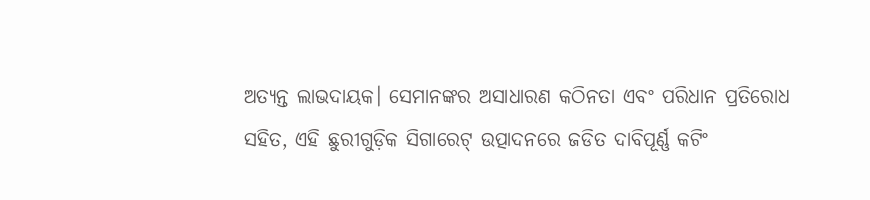ଅତ୍ୟନ୍ତ ଲାଭଦାୟକ। ସେମାନଙ୍କର ଅସାଧାରଣ କଠିନତା ଏବଂ ପରିଧାନ ପ୍ରତିରୋଧ ସହିତ, ଏହି ଛୁରୀଗୁଡ଼ିକ ସିଗାରେଟ୍ ଉତ୍ପାଦନରେ ଜଡିତ ଦାବିପୂର୍ଣ୍ଣ କଟିଂ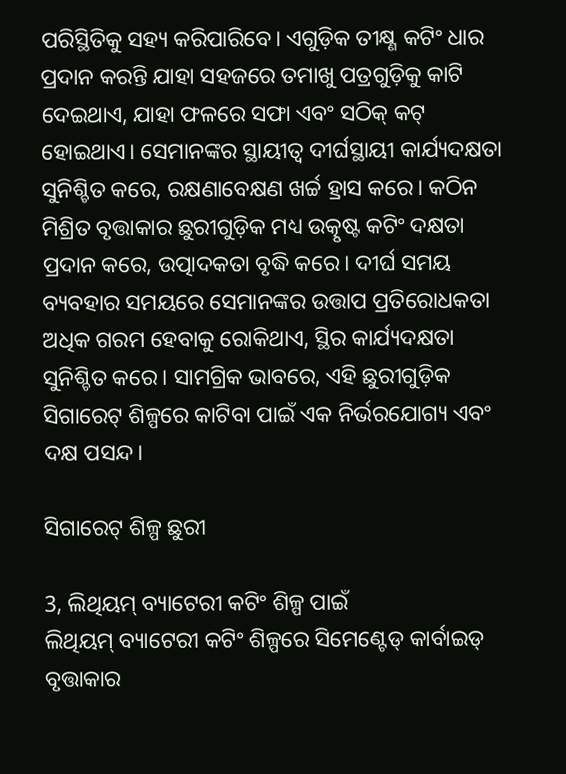ପରିସ୍ଥିତିକୁ ସହ୍ୟ କରିପାରିବେ। ଏଗୁଡ଼ିକ ତୀକ୍ଷ୍ଣ କଟିଂ ଧାର ପ୍ରଦାନ କରନ୍ତି ଯାହା ସହଜରେ ତମାଖୁ ପତ୍ରଗୁଡ଼ିକୁ କାଟି ଦେଇଥାଏ, ଯାହା ଫଳରେ ସଫା ଏବଂ ସଠିକ୍ କଟ୍ ହୋଇଥାଏ। ସେମାନଙ୍କର ସ୍ଥାୟୀତ୍ୱ ଦୀର୍ଘସ୍ଥାୟୀ କାର୍ଯ୍ୟଦକ୍ଷତା ସୁନିଶ୍ଚିତ କରେ, ରକ୍ଷଣାବେକ୍ଷଣ ଖର୍ଚ୍ଚ ହ୍ରାସ କରେ। କଠିନ ମିଶ୍ରିତ ବୃତ୍ତାକାର ଛୁରୀଗୁଡ଼ିକ ମଧ୍ୟ ଉତ୍କୃଷ୍ଟ କଟିଂ ଦକ୍ଷତା ପ୍ରଦାନ କରେ, ଉତ୍ପାଦକତା ବୃଦ୍ଧି କରେ। ଦୀର୍ଘ ସମୟ ବ୍ୟବହାର ସମୟରେ ସେମାନଙ୍କର ଉତ୍ତାପ ପ୍ରତିରୋଧକତା ଅଧିକ ଗରମ ହେବାକୁ ରୋକିଥାଏ, ସ୍ଥିର କାର୍ଯ୍ୟଦକ୍ଷତା ସୁନିଶ୍ଚିତ କରେ। ସାମଗ୍ରିକ ଭାବରେ, ଏହି ଛୁରୀଗୁଡ଼ିକ ସିଗାରେଟ୍ ଶିଳ୍ପରେ କାଟିବା ପାଇଁ ଏକ ନିର୍ଭରଯୋଗ୍ୟ ଏବଂ ଦକ୍ଷ ପସନ୍ଦ।

ସିଗାରେଟ୍ ଶିଳ୍ପ ଛୁରୀ

3, ଲିଥିୟମ୍ ବ୍ୟାଟେରୀ କଟିଂ ଶିଳ୍ପ ପାଇଁ
ଲିଥିୟମ୍ ବ୍ୟାଟେରୀ କଟିଂ ଶିଳ୍ପରେ ସିମେଣ୍ଟେଡ୍ କାର୍ବାଇଡ୍ ବୃତ୍ତାକାର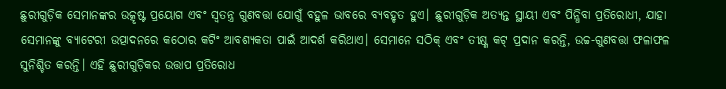ଛୁରୀଗୁଡ଼ିକ ସେମାନଙ୍କର ଉତ୍କୃଷ୍ଟ ପ୍ରୟୋଗ ଏବଂ ସ୍ୱତନ୍ତ୍ର ଗୁଣବତ୍ତା ଯୋଗୁଁ ବହୁଳ ଭାବରେ ବ୍ୟବହୃତ ହୁଏ। ଛୁରୀଗୁଡ଼ିକ ଅତ୍ୟନ୍ତ ସ୍ଥାୟୀ ଏବଂ ପିନ୍ଧିବା ପ୍ରତିରୋଧୀ, ଯାହା ସେମାନଙ୍କୁ ବ୍ୟାଟେରୀ ଉତ୍ପାଦନରେ କଠୋର କଟିଂ ଆବଶ୍ୟକତା ପାଇଁ ଆଦର୍ଶ କରିଥାଏ। ସେମାନେ ସଠିକ୍ ଏବଂ ତୀକ୍ଷ୍ଣ କଟ୍ ପ୍ରଦାନ କରନ୍ତି, ଉଚ୍ଚ-ଗୁଣବତ୍ତା ଫଳାଫଳ ସୁନିଶ୍ଚିତ କରନ୍ତି। ଏହି ଛୁରୀଗୁଡ଼ିକର ଉତ୍ତାପ ପ୍ରତିରୋଧ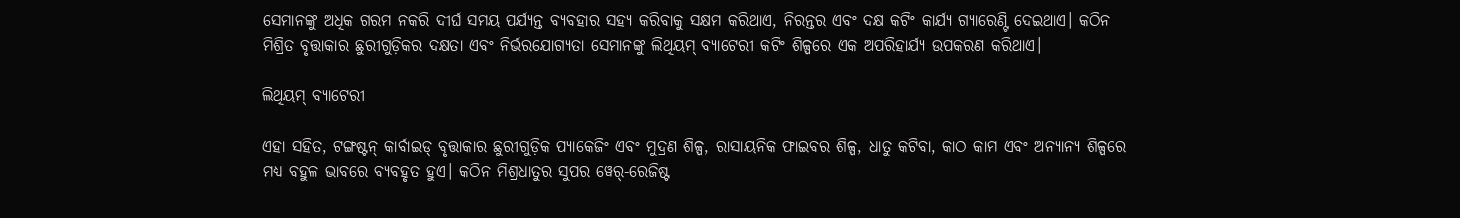ସେମାନଙ୍କୁ ଅଧିକ ଗରମ ନକରି ଦୀର୍ଘ ସମୟ ପର୍ଯ୍ୟନ୍ତ ବ୍ୟବହାର ସହ୍ୟ କରିବାକୁ ସକ୍ଷମ କରିଥାଏ, ନିରନ୍ତର ଏବଂ ଦକ୍ଷ କଟିଂ କାର୍ଯ୍ୟ ଗ୍ୟାରେଣ୍ଟି ଦେଇଥାଏ। କଠିନ ମିଶ୍ରିତ ବୃତ୍ତାକାର ଛୁରୀଗୁଡ଼ିକର ଦକ୍ଷତା ଏବଂ ନିର୍ଭରଯୋଗ୍ୟତା ସେମାନଙ୍କୁ ଲିଥିୟମ୍ ବ୍ୟାଟେରୀ କଟିଂ ଶିଳ୍ପରେ ଏକ ଅପରିହାର୍ଯ୍ୟ ଉପକରଣ କରିଥାଏ।

ଲିଥିୟମ୍ ବ୍ୟାଟେରୀ

ଏହା ସହିତ, ଟଙ୍ଗଷ୍ଟନ୍ କାର୍ବାଇଡ୍ ବୃତ୍ତାକାର ଛୁରୀଗୁଡ଼ିକ ପ୍ୟାକେଜିଂ ଏବଂ ମୁଦ୍ରଣ ଶିଳ୍ପ, ରାସାୟନିକ ଫାଇବର ଶିଳ୍ପ, ଧାତୁ କଟିବା, କାଠ କାମ ଏବଂ ଅନ୍ୟାନ୍ୟ ଶିଳ୍ପରେ ମଧ୍ୟ ବହୁଳ ଭାବରେ ବ୍ୟବହୃତ ହୁଏ। କଠିନ ମିଶ୍ରଧାତୁର ସୁପର ୱେର୍-ରେଜିଷ୍ଟ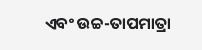ଏବଂ ଉଚ୍ଚ-ତାପମାତ୍ରା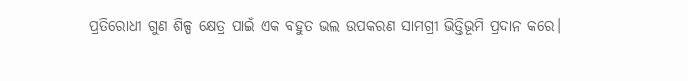ପ୍ରତିରୋଧୀ ଗୁଣ ଶିଳ୍ପ କ୍ଷେତ୍ର ପାଇଁ ଏକ ବହୁତ ଭଲ ଉପକରଣ ସାମଗ୍ରୀ ଭିତ୍ତିଭୂମି ପ୍ରଦାନ କରେ।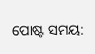ପୋଷ୍ଟ ସମୟ: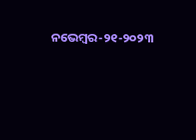ନଭେମ୍ବର-୨୧-୨୦୨୩